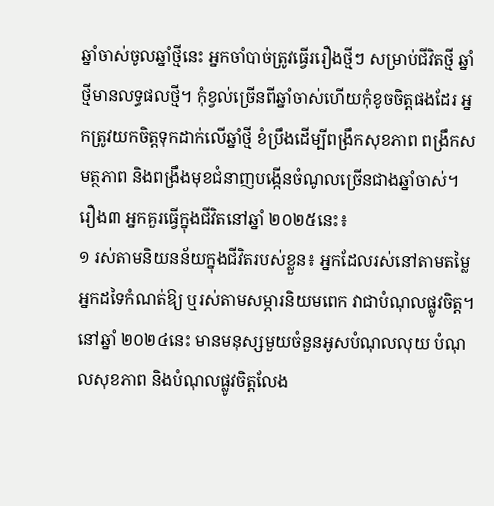ឆ្នាំចាស់ចូលឆ្នាំថ្មីនេះ អ្នកចាំបាច់ត្រូវធ្វើររឿងថ្មីៗ សម្រាប់ជីវិតថ្មី ឆ្នាំថ្មីមានលទ្ធផលថ្មី។ កុំខ្វល់ច្រើនពីឆ្នាំចាស់ហើយកុំខូចចិត្តផងដែរ អ្នកត្រូវយកចិត្តទុកដាក់លើឆ្នាំថ្មី ខំប្រឹងដើម្បីពង្រឹកសុខភាព ពង្រឹកសមត្ថភាព និងពង្រឹងមុខជំនាញបង្កើនចំណូលច្រើនជាងឆ្នាំចាស់។ រឿង៣ អ្នកគួរធ្វើក្នុងជីវិតនៅឆ្នាំ ២០២៥នេះ៖
១ រស់តាមនិយនន័យក្នុងជីវិតរបស់ខ្លួន៖ អ្នកដែលរស់នៅតាមតម្លៃអ្នកដទៃកំណត់ឱ្យ ឬរស់តាមសម្ភារនិយមពេក វាជាបំណុលផ្លូវចិត្ត។ នៅឆ្នាំ ២០២៤នេះ មានមនុស្សមួយចំនួនអូសបំណុលលុយ បំណុលសុខភាព និងបំណុលផ្លូវចិត្តលែង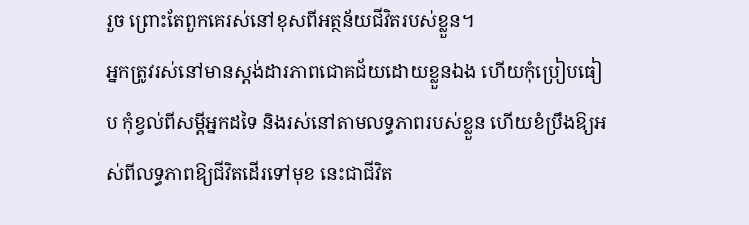រួច ព្រោះតែពួកគេរស់នៅខុសពីអត្ថន័យជីវិតរបស់ខ្លួន។
អ្នកត្រូវរស់នៅមានស្តង់ដារភាពជោគជ័យដោយខ្លួនឯង ហើយកុំប្រៀបធៀប កុំខ្វល់ពីសម្ដីអ្នកដទៃ និងរស់នៅតាមលទ្ធភាពរបស់ខ្លួន ហើយខំប្រឹងឱ្យអស់ពីលទ្ធភាពឱ្យជីវិតដើរទៅមុខ នេះជាជីវិត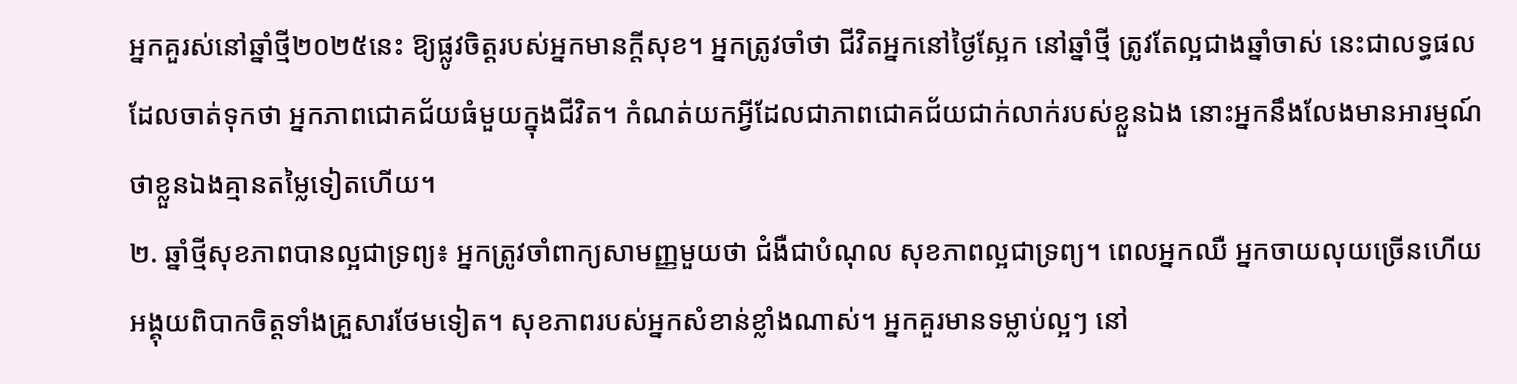អ្នកគួរស់នៅឆ្នាំថ្មី២០២៥នេះ ឱ្យផ្លូវចិត្តរបស់អ្នកមានក្តីសុខ។ អ្នកត្រូវចាំថា ជីវិតអ្នកនៅថ្ងៃស្អែក នៅឆ្នាំថ្មី ត្រូវតែល្អជាងឆ្នាំចាស់ នេះជាលទ្ធផលដែលចាត់ទុកថា អ្នកភាពជោគជ័យធំមួយក្នុងជីវិត។ កំណត់យកអ្វីដែលជាភាពជោគជ័យជាក់លាក់របស់ខ្លួនឯង នោះអ្នកនឹងលែងមានអារម្មណ៍ថាខ្លួនឯងគ្មានតម្លៃទៀតហើយ។
២. ឆ្នាំថ្មីសុខភាពបានល្អជាទ្រព្យ៖ អ្នកត្រូវចាំពាក្យសាមញ្ញមួយថា ជំងឺជាបំណុល សុខភាពល្អជាទ្រព្យ។ ពេលអ្នកឈឺ អ្នកចាយលុយច្រើនហើយអង្គុយពិបាកចិត្តទាំងគ្រួសារថែមទៀត។ សុខភាពរបស់អ្នកសំខាន់ខ្លាំងណាស់។ អ្នកគួរមានទម្លាប់ល្អៗ នៅ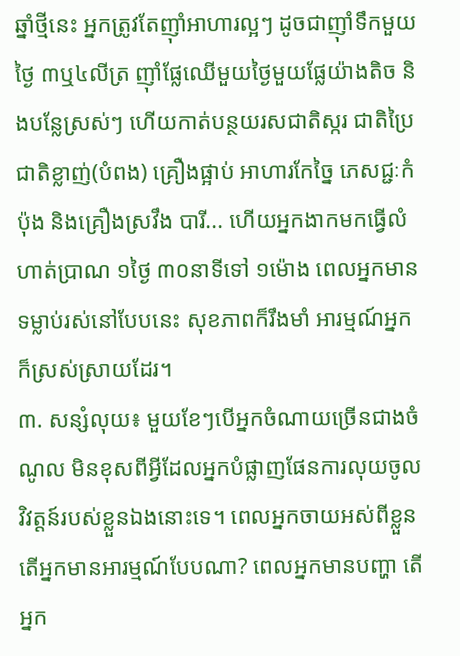ឆ្នាំថ្មីនេះ អ្នកត្រូវតែញ៉ាំអាហារល្អៗ ដូចជាញ៉ាំទឹកមួយថ្ងៃ ៣ឬ៤លីត្រ ញ៉ាំផ្លែឈើមួយថ្ងៃមួយផ្លែយ៉ាងតិច និងបន្លែស្រស់ៗ ហើយកាត់បន្ថយរសជាតិស្ករ ជាតិប្រៃ ជាតិខ្លាញ់(បំពង) គ្រឿងផ្អាប់ អាហារកែច្នៃ ភេសជ្ជៈកំប៉ុង និងគ្រឿងស្រវឹង បារី... ហើយអ្នកងាកមកធ្វើលំហាត់ប្រាណ ១ថ្ងៃ ៣០នាទីទៅ ១ម៉ោង ពេលអ្នកមានទម្លាប់រស់នៅបែបនេះ សុខភាពក៏រឹងមាំ អារម្មណ៍អ្នកក៏ស្រស់ស្រាយដែរ។
៣. សន្សំលុយ៖ មួយខែៗបើអ្នកចំណាយច្រើនជាងចំណូល មិនខុសពីអ្វីដែលអ្នកបំផ្លាញផែនការលុយចូលវិវត្តន៍របស់ខ្លួនឯងនោះទេ។ ពេលអ្នកចាយអស់ពីខ្លួន តើអ្នកមានអារម្មណ៍បែបណា? ពេលអ្នកមានបញ្ហា តើអ្នក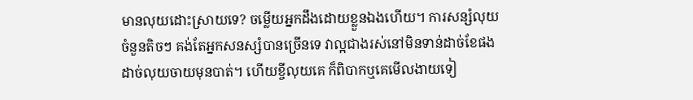មានលុយដោះស្រាយទេ? ចម្លើយអ្នកដឹងដោយខ្លួនឯងហើយ។ ការសន្សំលុយចំនួនតិចៗ គង់តែអ្នកសនស្សំបានច្រើនទេ វាល្អជាងរស់នៅមិនទាន់ដាច់ខែផង ដាច់លុយចាយមុនបាត់។ ហើយខ្ចីលុយគេ ក៏ពិបាកឬគេមើលងាយទៀ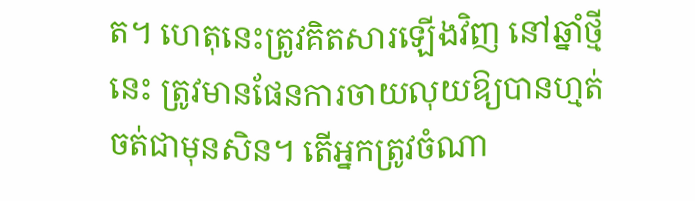ត។ ហេតុនេះត្រូវគិតសារឡើងវិញ នៅឆ្នាំថ្មីនេះ ត្រូវមានផែនការចាយលុយឱ្យបានហ្មត់ចត់ជាមុនសិន។ តើអ្នកត្រូវចំណា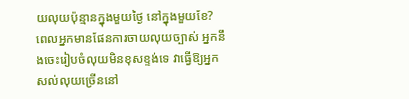យលុយប៉ុន្មានក្នុងមួយថ្ងៃ នៅក្នុងមួយខែ? ពេលអ្នកមានផែនការចាយលុយច្បាស់ អ្នកនឹងចេះរៀបចំលុយមិនខុសខ្ទង់ទេ វាធ្វើឱ្យអ្នកសល់លុយច្រើននៅ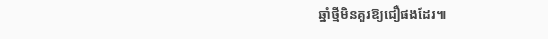ឆ្នាំថ្មីមិនគួរឱ្យជឿផងដែរ៕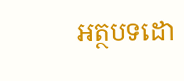អត្ថបទដោ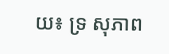យ៖ ទ្រ សុភាព